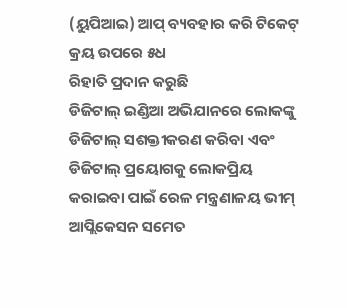(ୟୁପିଆଇ) ଆପ୍ ବ୍ୟବହାର କରି ଟିକେଟ୍ କ୍ରୟ ଉପରେ ୫ଧ
ରିହାତି ପ୍ରଦାନ କରୁଛି
ଡିଜିଟାଲ୍ ଇଣ୍ଡିଆ ଅଭିଯାନରେ ଲୋକଙ୍କୁ ଡିଜିଟାଲ୍ ସଶକ୍ତୀକରଣ କରିବା ଏବଂ ଡିଜିଟାଲ୍ ପ୍ରୟୋଗକୁ ଲୋକପ୍ରିୟ କରାଇବା ପାଇଁ ରେଳ ମନ୍ତ୍ରଣାଳୟ ଭୀମ୍ ଆପ୍ଲିକେସନ ସମେତ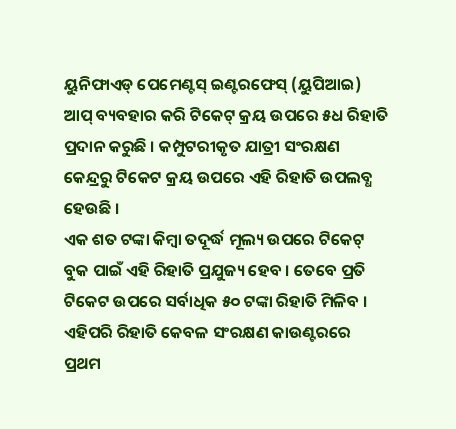ୟୁନିଫାଏଡ୍ ପେମେଣ୍ଟସ୍ ଇଣ୍ଟରଫେସ୍ (ୟୁପିଆଇ) ଆପ୍ ବ୍ୟବହାର କରି ଟିକେଟ୍ କ୍ରୟ ଉପରେ ୫ଧ ରିହାତି ପ୍ରଦାନ କରୁଛି । କମ୍ପୁଟରୀକୃତ ଯାତ୍ରୀ ସଂରକ୍ଷଣ କେନ୍ଦ୍ରରୁ ଟିକେଟ କ୍ରୟ ଉପରେ ଏହି ରିହାତି ଉପଲବ୍ଧ ହେଉଛି ।
ଏକ ଶତ ଟଙ୍କା କିମ୍ବା ତଦୂର୍ଦ୍ଧ ମୂଲ୍ୟ ଉପରେ ଟିକେଟ୍ ବୁକ ପାଇଁ ଏହି ରିହାତି ପ୍ରଯୁଜ୍ୟ ହେବ । ତେବେ ପ୍ରତି ଟିକେଟ ଉପରେ ସର୍ବାଧିକ ୫୦ ଟଙ୍କା ରିହାତି ମିଳିବ । ଏହିପରି ରିହାତି କେବଳ ସଂରକ୍ଷଣ କାଉଣ୍ଟରରେ ପ୍ରଥମ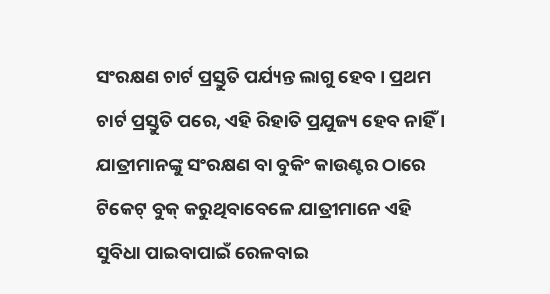ସଂରକ୍ଷଣ ଚାର୍ଟ ପ୍ରସ୍ତୁତି ପର୍ଯ୍ୟନ୍ତ ଲାଗୁ ହେବ । ପ୍ରଥମ ଚାର୍ଟ ପ୍ରସ୍ତୁତି ପରେ, ଏହି ରିହାତି ପ୍ରଯୁଜ୍ୟ ହେବ ନାହିଁ । ଯାତ୍ରୀମାନଙ୍କୁ ସଂରକ୍ଷଣ ବା ବୁକିଂ କାଉଣ୍ଟର ଠାରେ ଟିକେଟ୍ ବୁକ୍ କରୁଥିବାବେଳେ ଯାତ୍ରୀମାନେ ଏହି ସୁବିଧା ପାଇବାପାଇଁ ରେଳବାଇ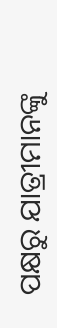ପକ୍ଷରୁ ଯାତ୍ରୀମାନଙ୍କୁ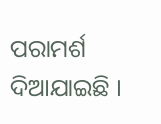ପରାମର୍ଶ ଦିଆଯାଇଛି ।